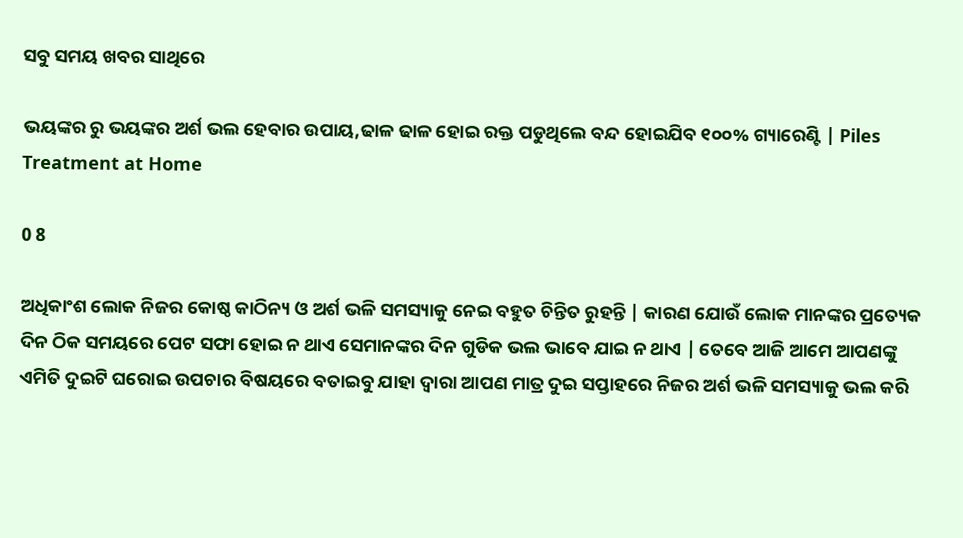ସବୁ ସମୟ ଖବର ସାଥିରେ

ଭୟଙ୍କର ରୁ ଭୟଙ୍କର ଅର୍ଶ ଭଲ ହେବାର ଉପାୟ,ଢାଳ ଢାଳ ହୋଇ ରକ୍ତ ପଡୁଥିଲେ ବନ୍ଦ ହୋଇଯିବ ୧୦୦% ଗ୍ୟାରେଣ୍ଟି | Piles Treatment at Home

0 8

ଅଧିକାଂଶ ଲୋକ ନିଜର କୋଷ୍ଠ କାଠିନ୍ୟ ଓ ଅର୍ଶ ଭଳି ସମସ୍ୟାକୁ ନେଇ ବହୁତ ଚିନ୍ତିତ ରୁହନ୍ତି | କାରଣ ଯୋଉଁ ଲୋକ ମାନଙ୍କର ପ୍ରତ୍ୟେକ ଦିନ ଠିକ ସମୟରେ ପେଟ ସଫା ହୋଇ ନ ଥାଏ ସେମାନଙ୍କର ଦିନ ଗୁଡିକ ଭଲ ଭାବେ ଯାଇ ନ ଥାଏ | ତେବେ ଆଜି ଆମେ ଆପଣଙ୍କୁ ଏମିତି ଦୁଇଟି ଘରୋଇ ଉପଚାର ବିଷୟରେ ବତାଇବୁ ଯାହା ଦ୍ୱାରା ଆପଣ ମାତ୍ର ଦୁଇ ସପ୍ତାହରେ ନିଜର ଅର୍ଶ ଭଳି ସମସ୍ୟାକୁ ଭଲ କରି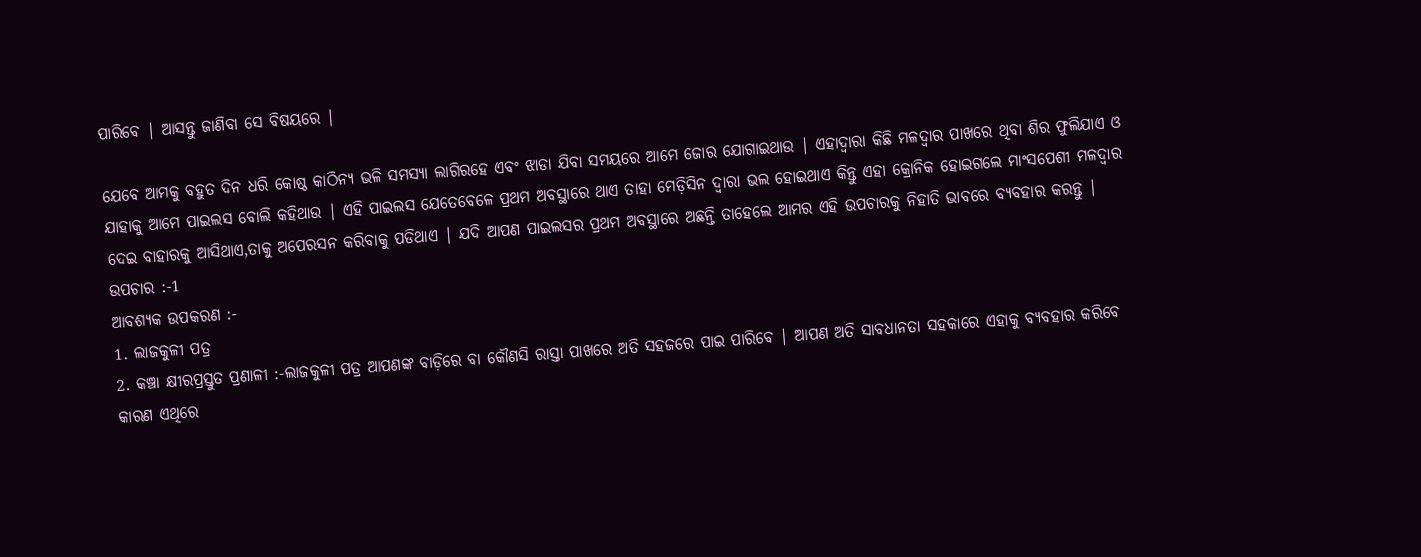ପାରିବେ | ଆସନ୍ତୁ ଜାଣିବା ସେ ବିଷୟରେ |

ଯେବେ ଆମକୁ ବହୁତ ଦିନ ଧରି କୋଷ୍ଠ କାଠିନ୍ୟ ଭଳି ସମସ୍ୟା ଲାଗିରହେ ଏବଂ ଝାଡା ଯିବା ସମୟରେ ଆମେ ଜୋର ଯୋଗାଇଥାଉ | ଏହାଦ୍ୱାରା କିଛି ମଳଦ୍ୱାର ପାଖରେ ଥିବା ଶିର ଫୁଲିଯାଏ ଓ ଯାହାକୁ ଆମେ ପାଇଲସ ବୋଲି କହିଥାଉ | ଏହି ପାଇଲସ ଯେତେବେଳେ ପ୍ରଥମ ଅବସ୍ଥାରେ ଥାଏ ତାହା ମେଡ଼ିସିନ ଦ୍ୱାରା ଭଲ ହୋଇଥାଏ କିନ୍ତୁ ଏହା କ୍ରୋନିକ ହୋଇଗଲେ ମାଂସପେଶୀ ମଳଦ୍ୱାର ଦେଇ ବାହାରକୁ ଆସିଥାଏ,ତାକୁ ଅପେରସନ କରିବାକୁ ପଡିଥାଏ | ଯଦି ଆପଣ ପାଇଲସର ପ୍ରଥମ ଅବସ୍ଥାରେ ଅଛନ୍ତି ତାହେଲେ ଆମର ଏହି ଉପଚାରକୁ ନିହାତି ଭାବରେ ବ୍ୟବହାର କରନ୍ତୁ |
ଉପଚାର :-1
ଆବଶ୍ୟକ ଉପକରଣ :-
1. ଲାଜକୁଳୀ ପତ୍ର
2. କଞ୍ଚା କ୍ଷୀରପ୍ରସ୍ତୁତ ପ୍ରଣାଳୀ :-ଲାଜକୁଳୀ ପତ୍ର ଆପଣଙ୍କ ବାଡ଼ିରେ ବା କୌଣସି ରାସ୍ତା ପାଖରେ ଅତି ସହଜରେ ପାଇ ପାରିବେ | ଆପଣ ଅତି ସାବଧାନତା ସହକାରେ ଏହାକୁ ବ୍ୟବହାର କରିବେ କାରଣ ଏଥିରେ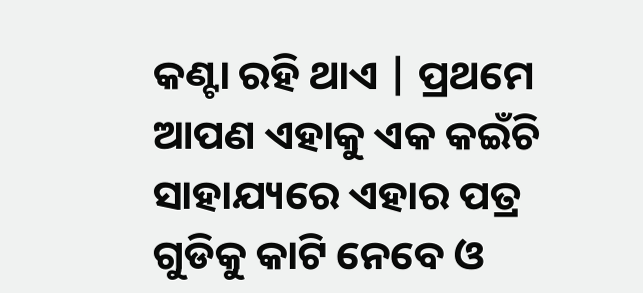କଣ୍ଟା ରହି ଥାଏ | ପ୍ରଥମେ ଆପଣ ଏହାକୁ ଏକ କଇଁଚି ସାହାଯ୍ୟରେ ଏହାର ପତ୍ର ଗୁଡିକୁ କାଟି ନେବେ ଓ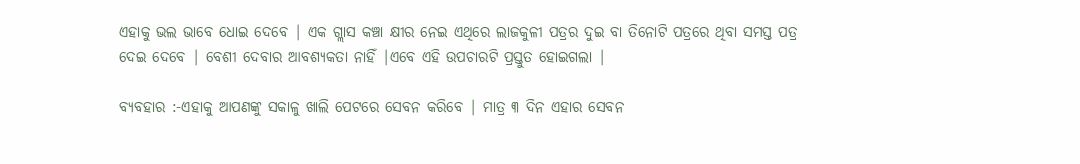ଏହାକୁ ଭଲ ଭାବେ ଧୋଇ ଦେବେ | ଏକ ଗ୍ଲାସ କଞ୍ଚା କ୍ଷୀର ନେଇ ଏଥିରେ ଲାଜକୁଳୀ ପତ୍ରର ଦୁଇ ବା ତିନୋଟି ପତ୍ରରେ ଥିବା ସମସ୍ତ ପତ୍ର ଦେଇ ଦେବେ | ବେଶୀ ଦେବାର ଆବଶ୍ୟକତା ନାହିଁ |ଏବେ ଏହି ଉପଚାରଟି ପ୍ରସ୍ତୁତ ହୋଇଗଲା |

ବ୍ୟବହାର :-ଏହାକୁ ଆପଣଙ୍କୁ ସକାଳୁ ଖାଲି ପେଟରେ ସେବନ କରିବେ | ମାତ୍ର ୩ ଦିନ ଏହାର ସେବନ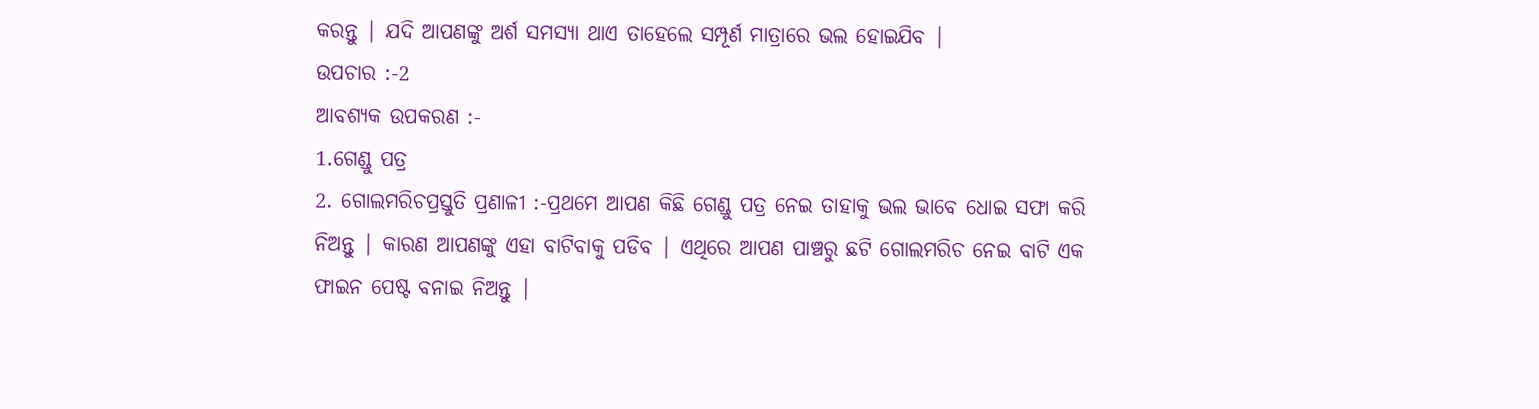କରନ୍ତୁ | ଯଦି ଆପଣଙ୍କୁ ଅର୍ଶ ସମସ୍ୟା ଥାଏ ତାହେଲେ ସମ୍ପୂର୍ଣ ମାତ୍ରାରେ ଭଲ ହୋଇଯିବ |
ଉପଚାର :-2
ଆବଶ୍ୟକ ଉପକରଣ :-
1.ଗେଣ୍ଡୁ ପତ୍ର
2. ଗୋଲମରିଚପ୍ରସ୍ତୁତି ପ୍ରଣାଳୀ :-ପ୍ରଥମେ ଆପଣ କିଛି ଗେଣ୍ଡୁ ପତ୍ର ନେଇ ତାହାକୁ ଭଲ ଭାବେ ଧୋଇ ସଫା କରି ନିଅନ୍ତୁ | କାରଣ ଆପଣଙ୍କୁ ଏହା ବାଟିବାକୁ ପଡିବ | ଏଥିରେ ଆପଣ ପାଞ୍ଚରୁ ଛଟି ଗୋଲମରିଚ ନେଇ ବାଟି ଏକ ଫାଇନ ପେଷ୍ଟ ବନାଇ ନିଅନ୍ତୁ |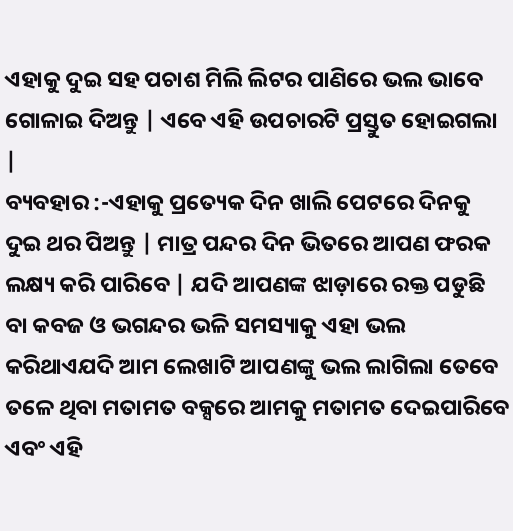ଏହାକୁ ଦୁଇ ସହ ପଚାଶ ମିଲି ଲିଟର ପାଣିରେ ଭଲ ଭାବେ ଗୋଳାଇ ଦିଅନ୍ତୁ | ଏବେ ଏହି ଉପଚାରଟି ପ୍ରସ୍ତୁତ ହୋଇଗଲା |
ବ୍ୟବହାର :-ଏହାକୁ ପ୍ରତ୍ୟେକ ଦିନ ଖାଲି ପେଟରେ ଦିନକୁ ଦୁଇ ଥର ପିଅନ୍ତୁ | ମାତ୍ର ପନ୍ଦର ଦିନ ଭିତରେ ଆପଣ ଫରକ ଲକ୍ଷ୍ୟ କରି ପାରିବେ | ଯଦି ଆପଣଙ୍କ ଝାଡ଼ାରେ ରକ୍ତ ପଡୁଛି ବା କବଜ ଓ ଭଗନ୍ଦର ଭଳି ସମସ୍ୟାକୁ ଏହା ଭଲ କରିଥାଏଯଦି ଆମ ଲେଖାଟି ଆପଣଙ୍କୁ ଭଲ ଲାଗିଲା ତେବେ ତଳେ ଥିବା ମତାମତ ବକ୍ସରେ ଆମକୁ ମତାମତ ଦେଇପାରିବେ ଏବଂ ଏହି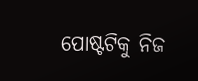ପୋଷ୍ଟଟିକୁ ନିଜ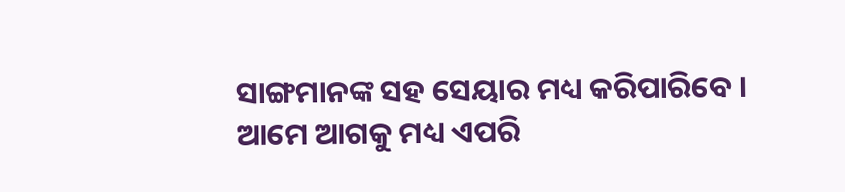ସାଙ୍ଗମାନଙ୍କ ସହ ସେୟାର ମଧ୍ୟ କରିପାରିବେ । ଆମେ ଆଗକୁ ମଧ୍ୟ ଏପରି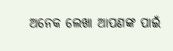ଅନେକ ଲେଖା ଆପଣଙ୍କ ପାଇଁ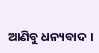ଆଣିବୁ ଧନ୍ୟବାଦ ।